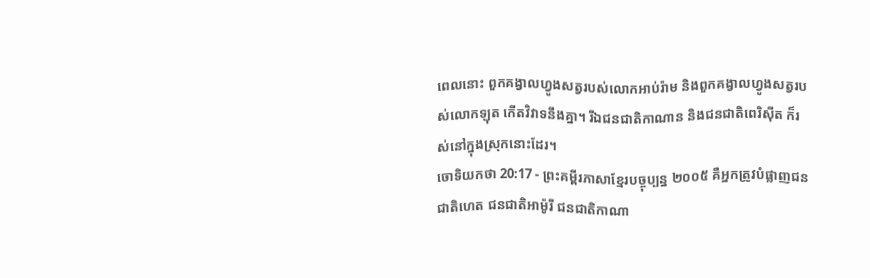ពេលនោះ ពួកគង្វាលហ្វូងសត្វរបស់លោកអាប់រ៉ាម និងពួកគង្វាលហ្វូងសត្វរបស់លោកឡុត កើតវិវាទនឹងគ្នា។ រីឯជនជាតិកាណាន និងជនជាតិពេរិស៊ីត ក៏រស់នៅក្នុងស្រុកនោះដែរ។
ចោទិយកថា 20:17 - ព្រះគម្ពីរភាសាខ្មែរបច្ចុប្បន្ន ២០០៥ គឺអ្នកត្រូវបំផ្លាញជនជាតិហេត ជនជាតិអាម៉ូរី ជនជាតិកាណា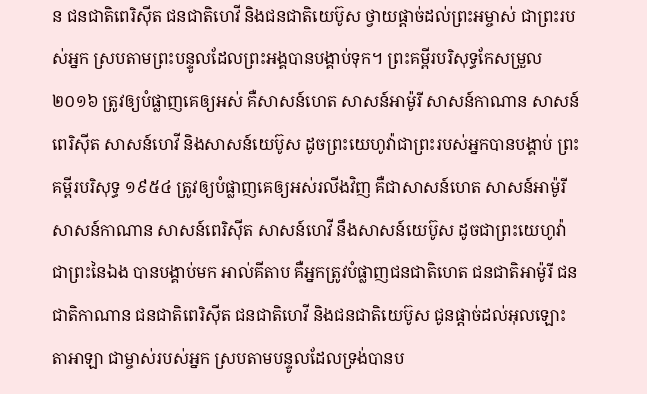ន ជនជាតិពេរិស៊ីត ជនជាតិហេវី និងជនជាតិយេប៊ូស ថ្វាយផ្ដាច់ដល់ព្រះអម្ចាស់ ជាព្រះរបស់អ្នក ស្របតាមព្រះបន្ទូលដែលព្រះអង្គបានបង្គាប់ទុក។ ព្រះគម្ពីរបរិសុទ្ធកែសម្រួល ២០១៦ ត្រូវឲ្យបំផ្លាញគេឲ្យអស់ គឺសាសន៍ហេត សាសន៍អាម៉ូរី សាសន៍កាណាន សាសន៍ពេរិស៊ីត សាសន៍ហេវី និងសាសន៍យេប៊ូស ដូចព្រះយេហូវ៉ាជាព្រះរបស់អ្នកបានបង្គាប់ ព្រះគម្ពីរបរិសុទ្ធ ១៩៥៤ ត្រូវឲ្យបំផ្លាញគេឲ្យអស់រលីងវិញ គឺជាសាសន៍ហេត សាសន៍អាម៉ូរី សាសន៍កាណាន សាសន៍ពេរិស៊ីត សាសន៍ហេវី នឹងសាសន៍យេប៊ូស ដូចជាព្រះយេហូវ៉ា ជាព្រះនៃឯង បានបង្គាប់មក អាល់គីតាប គឺអ្នកត្រូវបំផ្លាញជនជាតិហេត ជនជាតិអាម៉ូរី ជនជាតិកាណាន ជនជាតិពេរិស៊ីត ជនជាតិហេវី និងជនជាតិយេប៊ូស ជូនផ្តាច់ដល់អុលឡោះតាអាឡា ជាម្ចាស់របស់អ្នក ស្របតាមបន្ទូលដែលទ្រង់បានប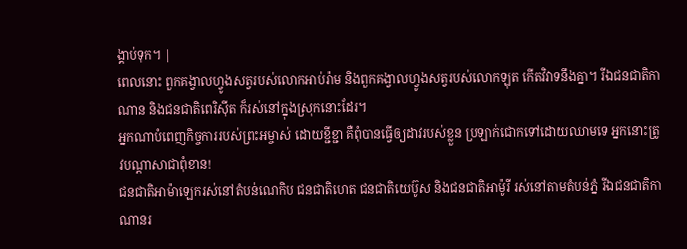ង្គាប់ទុក។ |
ពេលនោះ ពួកគង្វាលហ្វូងសត្វរបស់លោកអាប់រ៉ាម និងពួកគង្វាលហ្វូងសត្វរបស់លោកឡុត កើតវិវាទនឹងគ្នា។ រីឯជនជាតិកាណាន និងជនជាតិពេរិស៊ីត ក៏រស់នៅក្នុងស្រុកនោះដែរ។
អ្នកណាបំពេញកិច្ចការរបស់ព្រះអម្ចាស់ ដោយខ្ជីខ្ជា គឺពុំបានធ្វើឲ្យដាវរបស់ខ្លួន ប្រឡាក់ជោកទៅដោយឈាមទេ អ្នកនោះត្រូវបណ្ដាសាជាពុំខាន!
ជនជាតិអាម៉ាឡេករស់នៅតំបន់ណេកិប ជនជាតិហេត ជនជាតិយេប៊ូស និងជនជាតិអាម៉ូរី រស់នៅតាមតំបន់ភ្នំ រីឯជនជាតិកាណានរ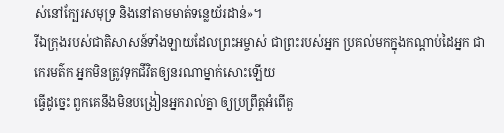ស់នៅក្បែរសមុទ្រ និងនៅតាមមាត់ទន្លេយ័រដាន់»។
រីឯក្រុងរបស់ជាតិសាសន៍ទាំងឡាយដែលព្រះអម្ចាស់ ជាព្រះរបស់អ្នក ប្រគល់មកក្នុងកណ្ដាប់ដៃអ្នក ជាកេរមត៌ក អ្នកមិនត្រូវទុកជីវិតឲ្យនរណាម្នាក់សោះឡើយ
ធ្វើដូច្នេះ ពួកគេនឹងមិនបង្រៀនអ្នករាល់គ្នា ឲ្យប្រព្រឹត្តអំពើគួ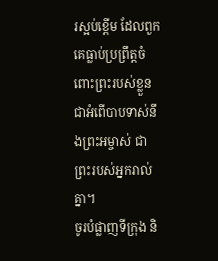រស្អប់ខ្ពើម ដែលពួកគេធ្លាប់ប្រព្រឹត្តចំពោះព្រះរបស់ខ្លួន ជាអំពើបាបទាស់នឹងព្រះអម្ចាស់ ជាព្រះរបស់អ្នករាល់គ្នា។
ចូរបំផ្លាញទីក្រុង និ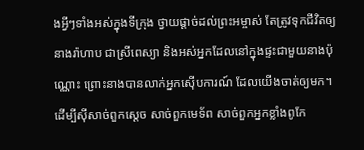ងអ្វីៗទាំងអស់ក្នុងទីក្រុង ថ្វាយផ្ដាច់ដល់ព្រះអម្ចាស់ តែត្រូវទុកជីវិតឲ្យនាងរ៉ាហាប ជាស្រីពេស្យា និងអស់អ្នកដែលនៅក្នុងផ្ទះជាមួយនាងប៉ុណ្ណោះ ព្រោះនាងបានលាក់អ្នកស៊ើបការណ៍ ដែលយើងចាត់ឲ្យមក។
ដើម្បីស៊ីសាច់ពួកស្ដេច សាច់ពួកមេទ័ព សាច់ពួកអ្នកខ្លាំងពូកែ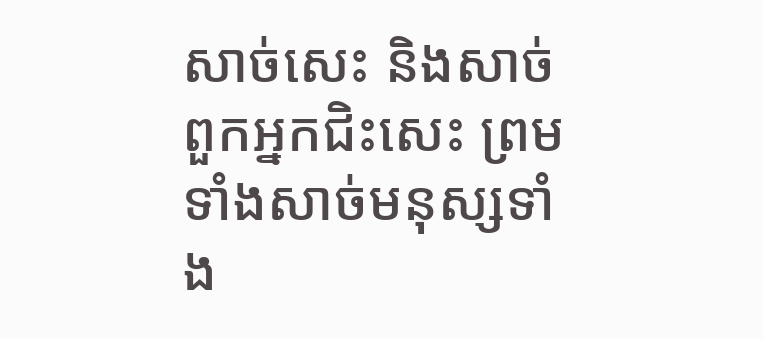សាច់សេះ និងសាច់ពួកអ្នកជិះសេះ ព្រមទាំងសាច់មនុស្សទាំង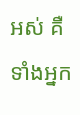អស់ គឺ ទាំងអ្នក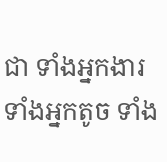ជា ទាំងអ្នកងារ ទាំងអ្នកតូច ទាំង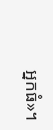អ្នកធំ»។